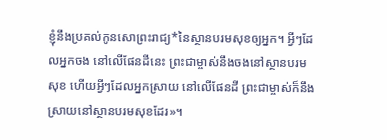ខ្ញុំនឹងប្រគល់កូនសោព្រះរាជ្យ*នៃស្ថានបរមសុខឲ្យអ្នក។ អ្វីៗដែលអ្នកចង នៅលើផែនដីនេះ ព្រះជាម្ចាស់នឹងចងនៅស្ថានបរមសុខ ហើយអ្វីៗដែលអ្នកស្រាយ នៅលើផែនដី ព្រះជាម្ចាស់ក៏នឹងស្រាយនៅស្ថានបរមសុខដែរ»។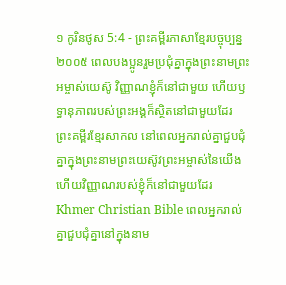១ កូរិនថូស 5:4 - ព្រះគម្ពីរភាសាខ្មែរបច្ចុប្បន្ន ២០០៥ ពេលបងប្អូនរួមប្រជុំគ្នាក្នុងព្រះនាមព្រះអម្ចាស់យេស៊ូ វិញ្ញាណខ្ញុំក៏នៅជាមួយ ហើយឫទ្ធានុភាពរបស់ព្រះអង្គក៏ស្ថិតនៅជាមួយដែរ ព្រះគម្ពីរខ្មែរសាកល នៅពេលអ្នករាល់គ្នាជួបជុំគ្នាក្នុងព្រះនាមព្រះយេស៊ូវព្រះអម្ចាស់នៃយើង ហើយវិញ្ញាណរបស់ខ្ញុំក៏នៅជាមួយដែរ Khmer Christian Bible ពេលអ្នករាល់គ្នាជួបជុំគ្នានៅក្នុងនាម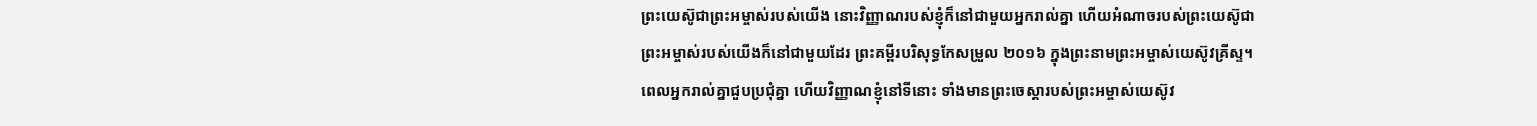ព្រះយេស៊ូជាព្រះអម្ចាស់របស់យើង នោះវិញ្ញាណរបស់ខ្ញុំក៏នៅជាមួយអ្នករាល់គ្នា ហើយអំណាចរបស់ព្រះយេស៊ូជាព្រះអម្ចាស់របស់យើងក៏នៅជាមួយដែរ ព្រះគម្ពីរបរិសុទ្ធកែសម្រួល ២០១៦ ក្នុងព្រះនាមព្រះអម្ចាស់យេស៊ូវគ្រីស្ទ។ ពេលអ្នករាល់គ្នាជួបប្រជុំគ្នា ហើយវិញ្ញាណខ្ញុំនៅទីនោះ ទាំងមានព្រះចេស្តារបស់ព្រះអម្ចាស់យេស៊ូវ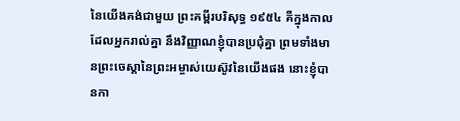នៃយើងគង់ជាមួយ ព្រះគម្ពីរបរិសុទ្ធ ១៩៥៤ គឺក្នុងកាលដែលអ្នករាល់គ្នា នឹងវិញ្ញាណខ្ញុំបានប្រជុំគ្នា ព្រមទាំងមានព្រះចេស្តានៃព្រះអម្ចាស់យេស៊ូវនៃយើងផង នោះខ្ញុំបានកា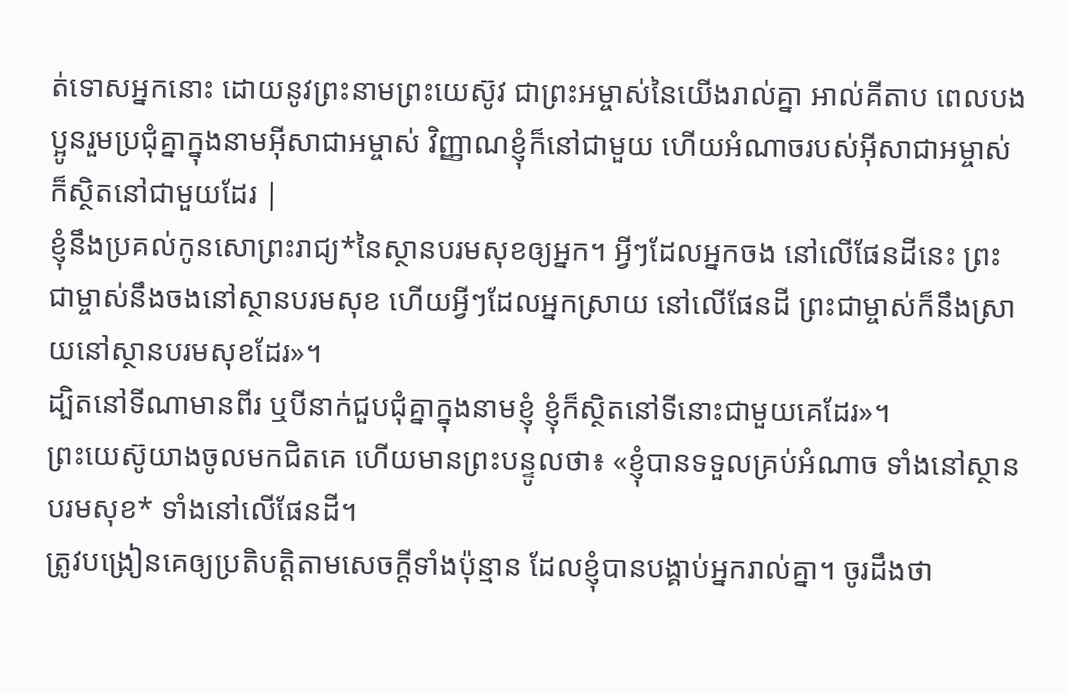ត់ទោសអ្នកនោះ ដោយនូវព្រះនាមព្រះយេស៊ូវ ជាព្រះអម្ចាស់នៃយើងរាល់គ្នា អាល់គីតាប ពេលបងប្អូនរួមប្រជុំគ្នាក្នុងនាមអ៊ីសាជាអម្ចាស់ វិញ្ញាណខ្ញុំក៏នៅជាមួយ ហើយអំណាចរបស់អ៊ីសាជាអម្ចាស់ក៏ស្ថិតនៅជាមួយដែរ |
ខ្ញុំនឹងប្រគល់កូនសោព្រះរាជ្យ*នៃស្ថានបរមសុខឲ្យអ្នក។ អ្វីៗដែលអ្នកចង នៅលើផែនដីនេះ ព្រះជាម្ចាស់នឹងចងនៅស្ថានបរមសុខ ហើយអ្វីៗដែលអ្នកស្រាយ នៅលើផែនដី ព្រះជាម្ចាស់ក៏នឹងស្រាយនៅស្ថានបរមសុខដែរ»។
ដ្បិតនៅទីណាមានពីរ ឬបីនាក់ជួបជុំគ្នាក្នុងនាមខ្ញុំ ខ្ញុំក៏ស្ថិតនៅទីនោះជាមួយគេដែរ»។
ព្រះយេស៊ូយាងចូលមកជិតគេ ហើយមានព្រះបន្ទូលថា៖ «ខ្ញុំបានទទួលគ្រប់អំណាច ទាំងនៅស្ថានបរមសុខ* ទាំងនៅលើផែនដី។
ត្រូវបង្រៀនគេឲ្យប្រតិបត្តិតាមសេចក្ដីទាំងប៉ុន្មាន ដែលខ្ញុំបានបង្គាប់អ្នករាល់គ្នា។ ចូរដឹងថា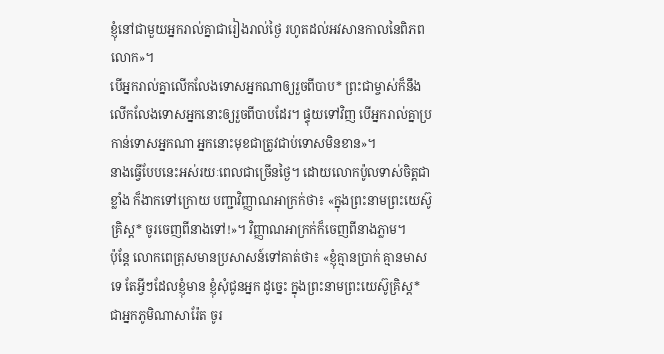ខ្ញុំនៅជាមួយអ្នករាល់គ្នាជារៀងរាល់ថ្ងៃ រហូតដល់អវសានកាលនៃពិភពលោក»។
បើអ្នករាល់គ្នាលើកលែងទោសអ្នកណាឲ្យរួចពីបាប* ព្រះជាម្ចាស់ក៏នឹងលើកលែងទោសអ្នកនោះឲ្យរួចពីបាបដែរ។ ផ្ទុយទៅវិញ បើអ្នករាល់គ្នាប្រកាន់ទោសអ្នកណា អ្នកនោះមុខជាត្រូវជាប់ទោសមិនខាន»។
នាងធ្វើបែបនេះអស់រយៈពេលជាច្រើនថ្ងៃ។ ដោយលោកប៉ូលទាស់ចិត្តជាខ្លាំង ក៏ងាកទៅក្រោយ បញ្ជាវិញ្ញាណអាក្រក់ថា៖ «ក្នុងព្រះនាមព្រះយេស៊ូគ្រិស្ត* ចូរចេញពីនាងទៅ!»។ វិញ្ញាណអាក្រក់ក៏ចេញពីនាងភ្លាម។
ប៉ុន្តែ លោកពេត្រុសមានប្រសាសន៍ទៅគាត់ថា៖ «ខ្ញុំគ្មានប្រាក់ គ្មានមាសទេ តែអ្វីៗដែលខ្ញុំមាន ខ្ញុំសុំជូនអ្នក ដូច្នេះ ក្នុងព្រះនាមព្រះយេស៊ូគ្រិស្ត* ជាអ្នកភូមិណាសារ៉ែត ចូរ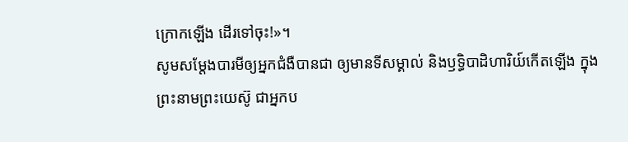ក្រោកឡើង ដើរទៅចុះ!»។
សូមសម្តែងបារមីឲ្យអ្នកជំងឺបានជា ឲ្យមានទីសម្គាល់ និងឫទ្ធិបាដិហារិយ៍កើតឡើង ក្នុងព្រះនាមព្រះយេស៊ូ ជាអ្នកប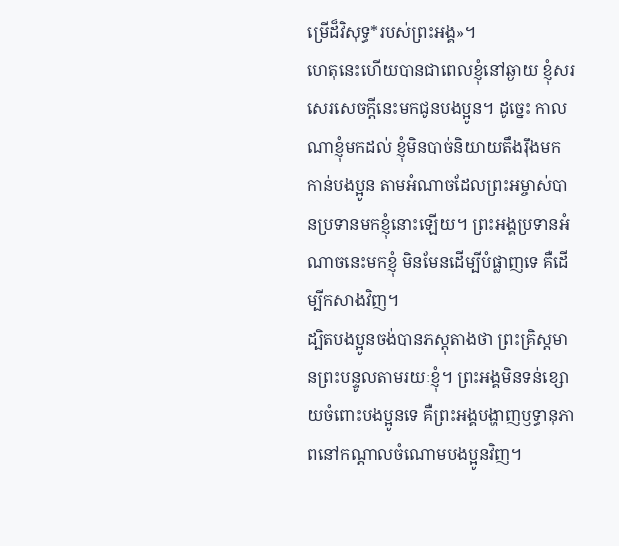ម្រើដ៏វិសុទ្ធ*របស់ព្រះអង្គ»។
ហេតុនេះហើយបានជាពេលខ្ញុំនៅឆ្ងាយ ខ្ញុំសរសេរសេចក្ដីនេះមកជូនបងប្អូន។ ដូច្នេះ កាលណាខ្ញុំមកដល់ ខ្ញុំមិនបាច់និយាយតឹងរ៉ឹងមកកាន់បងប្អូន តាមអំណាចដែលព្រះអម្ចាស់បានប្រទានមកខ្ញុំនោះឡើយ។ ព្រះអង្គប្រទានអំណាចនេះមកខ្ញុំ មិនមែនដើម្បីបំផ្លាញទេ គឺដើម្បីកសាងវិញ។
ដ្បិតបងប្អូនចង់បានភស្ដុតាងថា ព្រះគ្រិស្តមានព្រះបន្ទូលតាមរយៈខ្ញុំ។ ព្រះអង្គមិនទន់ខ្សោយចំពោះបងប្អូនទេ គឺព្រះអង្គបង្ហាញឫទ្ធានុភាពនៅកណ្ដាលចំណោមបងប្អូនវិញ។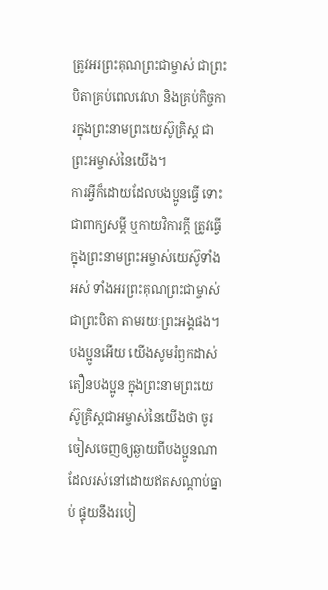ត្រូវអរព្រះគុណព្រះជាម្ចាស់ ជាព្រះបិតាគ្រប់ពេលវេលា និងគ្រប់កិច្ចការក្នុងព្រះនាមព្រះយេស៊ូគ្រិស្ត ជាព្រះអម្ចាស់នៃយើង។
ការអ្វីក៏ដោយដែលបងប្អូនធ្វើ ទោះជាពាក្យសម្ដី ឬកាយវិការក្តី ត្រូវធ្វើក្នុងព្រះនាមព្រះអម្ចាស់យេស៊ូទាំងអស់ ទាំងអរព្រះគុណព្រះជាម្ចាស់ជាព្រះបិតា តាមរយៈព្រះអង្គផង។
បងប្អូនអើយ យើងសូមរំឭកដាស់តឿនបងប្អូន ក្នុងព្រះនាមព្រះយេស៊ូគ្រិស្តជាអម្ចាស់នៃយើងថា ចូរចៀសចេញឲ្យឆ្ងាយពីបងប្អូនណាដែលរស់នៅដោយឥតសណ្ដាប់ធ្នាប់ ផ្ទុយនឹងរបៀ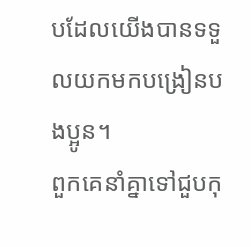បដែលយើងបានទទួលយកមកបង្រៀនបងប្អូន។
ពួកគេនាំគ្នាទៅជួបកុ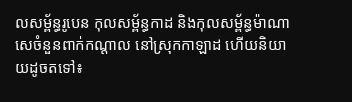លសម្ព័ន្ធរូបេន កុលសម្ព័ន្ធកាដ និងកុលសម្ព័ន្ធម៉ាណាសេចំនួនពាក់កណ្ដាល នៅស្រុកកាឡាដ ហើយនិយាយដូចតទៅ៖